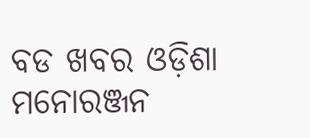ବଡ ଖବର ଓଡ଼ିଶା ମନୋରଞ୍ଜନ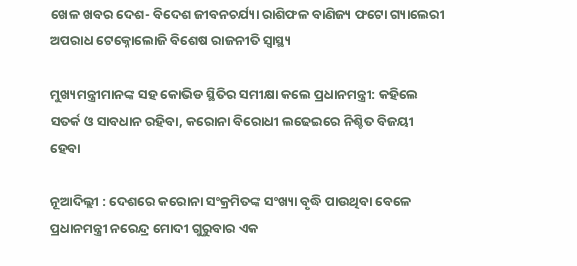ଖେଳ ଖବର ଦେଶ- ବିଦେଶ ଜୀବନଚର୍ଯ୍ୟା ରାଶିଫଳ ବାଣିଜ୍ୟ ଫଟୋ ଗ୍ୟାଲେରୀ ଅପରାଧ ଟେକ୍ନୋଲୋଜି ବିଶେଷ ରାଜନୀତି ସ୍ଵାସ୍ଥ୍ୟ

ମୁଖ୍ୟମନ୍ତ୍ରୀମାନଙ୍କ ସହ କୋଭିଡ ସ୍ଥିତିର ସମୀକ୍ଷା କଲେ ପ୍ରଧାନମନ୍ତ୍ରୀ: କହିଲେ ସତର୍କ ଓ ସାବଧାନ ରହିବା, କରୋନା ବିରୋଧୀ ଲଢେଇରେ ନିଶ୍ଚିତ ବିଜୟୀ ହେବା

ନୂଆଦିଲ୍ଲୀ : ଦେଶରେ କରୋନା ସଂକ୍ରମିତଙ୍କ ସଂଖ୍ୟା ବୃଦ୍ଧି ପାଉଥିବା ବେଳେ ପ୍ରଧାନମନ୍ତ୍ରୀ ନରେନ୍ଦ୍ର ମୋଦୀ ଗୁରୁବାର ଏକ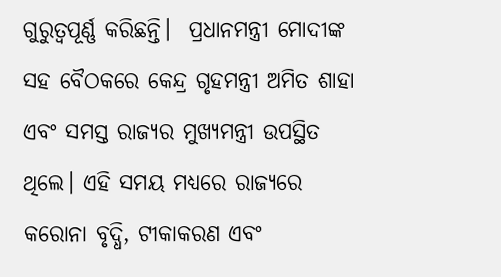ଗୁରୁତ୍ବପୂର୍ଣ୍ଣ କରିଛନ୍ତି।  ପ୍ରଧାନମନ୍ତ୍ରୀ ମୋଦୀଙ୍କ ସହ ବୈଠକରେ କେନ୍ଦ୍ର ଗୃହମନ୍ତ୍ରୀ ଅମିତ ଶାହା ଏବଂ ସମସ୍ତ ରାଜ୍ୟର ମୁଖ୍ୟମନ୍ତ୍ରୀ ଉପସ୍ଥିତ ଥିଲେ। ଏହି ସମୟ ମଧ୍ୟରେ ରାଜ୍ୟରେ କରୋନା ବୃଦ୍ଧି, ଟୀକାକରଣ ଏବଂ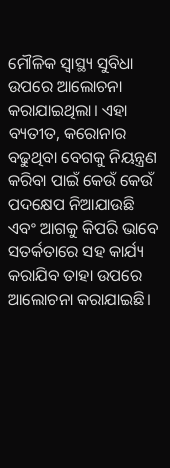ମୌଳିକ ସ୍ୱାସ୍ଥ୍ୟ ସୁବିଧା ଉପରେ ଆଲୋଚନା କରାଯାଇଥିଲା। ଏହା ବ୍ୟତୀତ, କରୋନାର ବଢୁଥିବା ବେଗକୁ ନିୟନ୍ତ୍ରଣ କରିବା ପାଇଁ କେଉଁ କେଉଁ ପଦକ୍ଷେପ ନିଆଯାଉଛି ଏବଂ ଆଗକୁ କିପରି ଭାବେ ସତର୍କତାରେ ସହ କାର୍ଯ୍ୟ କରାଯିବ ତାହା ଉପରେ ଆଲୋଚନା କରାଯାଇଛି।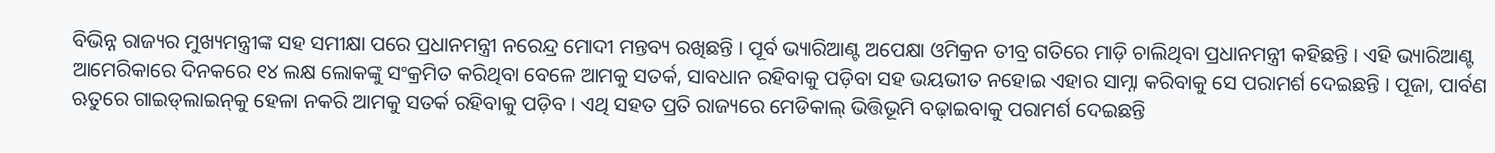ବିଭିନ୍ନ ରାଜ୍ୟର ମୁଖ୍ୟମନ୍ତ୍ରୀଙ୍କ ସହ ସମୀକ୍ଷା ପରେ ପ୍ରଧାନମନ୍ତ୍ରୀ ନରେନ୍ଦ୍ର ମୋଦୀ ମନ୍ତବ୍ୟ ରଖିଛନ୍ତି । ପୂର୍ବ ଭ୍ୟାରିଆଣ୍ଟ ଅପେକ୍ଷା ଓମିକ୍ରନ ତୀବ୍ର ଗତିରେ ମାଡ଼ି ଚାଲିଥିବା ପ୍ରଧାନମନ୍ତ୍ରୀ କହିଛନ୍ତି । ଏହି ଭ୍ୟାରିଆଣ୍ଟ ଆମେରିକାରେ ଦିନକରେ ୧୪ ଲକ୍ଷ ଲୋକଙ୍କୁ ସଂକ୍ରମିତ କରିଥିବା ବେଳେ ଆମକୁ ସତର୍କ, ସାବଧାନ ରହିବାକୁ ପଡ଼ିବା ସହ ଭୟଭୀତ ନହୋଇ ଏହାର ସାମ୍ନା କରିବାକୁ ସେ ପରାମର୍ଶ ଦେଇଛନ୍ତି । ପୂଜା, ପାର୍ବଣ ଋତୁରେ ଗାଇଡ୍‌ଲାଇନ୍‌କୁ ହେଳା ନକରି ଆମକୁ ସତର୍କ ରହିବାକୁ ପଡ଼ିବ । ଏଥି ସହତ ପ୍ରତି ରାଜ୍ୟରେ ମେଡିକାଲ୍‌ ଭିତ୍ତିଭୂମି ବଢ଼ାଇବାକୁ ପରାମର୍ଶ ଦେଇଛନ୍ତି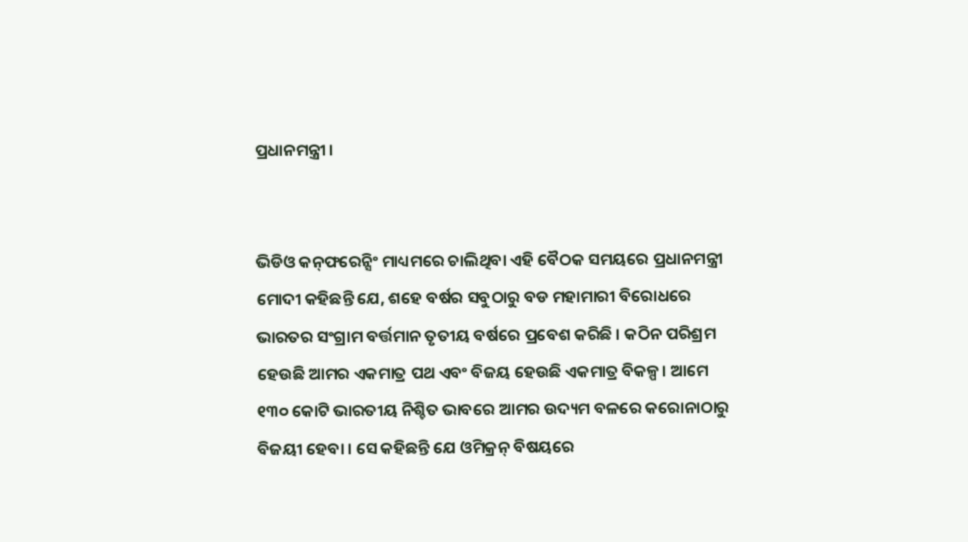ପ୍ରଧାନମନ୍ତ୍ରୀ ।


ଭିଡିଓ କନ୍‌ଫରେନ୍ସିଂ ମାଧ୍ୟମରେ ଚାଲିଥିବା ଏହି ବୈଠକ ସମୟରେ ପ୍ରଧାନମନ୍ତ୍ରୀ ମୋଦୀ କହିଛନ୍ତି ଯେ, ଶହେ ବର୍ଷର ସବୁଠାରୁ ବଡ ମହାମାରୀ ବିରୋଧରେ ଭାରତର ସଂଗ୍ରାମ ବର୍ତ୍ତମାନ ତୃତୀୟ ବର୍ଷରେ ପ୍ରବେଶ କରିଛି । କଠିନ ପରିଶ୍ରମ ହେଉଛି ଆମର ଏକମାତ୍ର ପଥ ଏବଂ ବିଜୟ ହେଉଛି ଏକମାତ୍ର ବିକଳ୍ପ। ଆମେ ୧୩୦ କୋଟି ଭାରତୀୟ ନିଶ୍ଚିତ ଭାବରେ ଆମର ଉଦ୍ୟମ ବଳରେ କରୋନାଠାରୁ ବିଜୟୀ ହେବା । ସେ କହିଛନ୍ତି ଯେ ଓମିକ୍ରନ୍ ବିଷୟରେ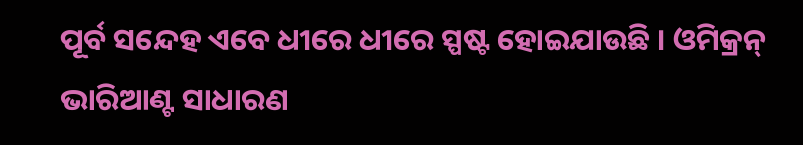ପୂର୍ବ ସନ୍ଦେହ ଏବେ ଧୀରେ ଧୀରେ ସ୍ପଷ୍ଟ ହୋଇଯାଉଛି । ଓମିକ୍ରନ୍ ଭାରିଆଣ୍ଟ ସାଧାରଣ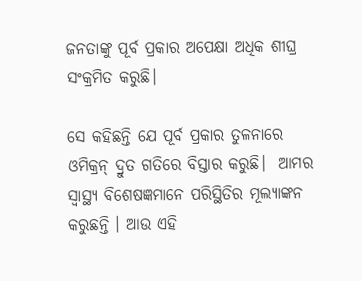ଜନତାଙ୍କୁ ପୂର୍ବ ପ୍ରକାର ଅପେକ୍ଷା ଅଧିକ ଶୀଘ୍ର ସଂକ୍ରମିତ କରୁଛି।

ସେ କହିଛନ୍ତି ଯେ ପୂର୍ବ ପ୍ରକାର ତୁଳନାରେ ଓମିକ୍ରନ୍ ଦ୍ରୁତ ଗତିରେ ବିସ୍ତାର କରୁଛି।  ଆମର ସ୍ବାସ୍ଥ୍ୟ ବିଶେଷଜ୍ଞମାନେ ପରିସ୍ଥିତିର ମୂଲ୍ୟାଙ୍କନ କରୁଛନ୍ତି । ଆଉ ଏହି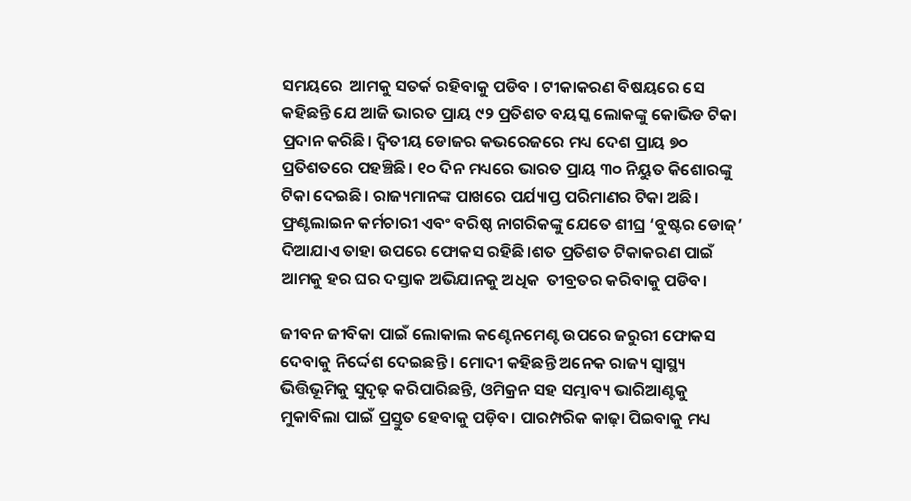ସମୟରେ  ଆମକୁ ସତର୍କ ରହିବାକୁ ପଡିବ । ଟୀକାକରଣ ବିଷୟରେ ସେ କହିଛନ୍ତି ଯେ ଆଜି ଭାରତ ପ୍ରାୟ ୯୨ ପ୍ରତିଶତ ବୟସ୍କ ଲୋକଙ୍କୁ କୋଭିଡ ଟିକା ପ୍ରଦାନ କରିଛି। ଦ୍ୱିତୀୟ ଡୋଜର କଭରେଜରେ ମଧ୍ୟ ଦେଶ ପ୍ରାୟ ୭୦ ପ୍ରତିଶତରେ ପହଞ୍ଚିଛି। ୧୦ ଦିନ ମଧ୍ୟରେ ଭାରତ ପ୍ରାୟ ୩୦ ନିୟୁତ କିଶୋରଙ୍କୁ ଟିକା ଦେଇଛି। ରାଜ୍ୟମାନଙ୍କ ପାଖରେ ପର୍ଯ୍ୟାପ୍ତ ପରିମାଣର ଟିକା ଅଛି। ଫ୍ରଣ୍ଟଲାଇନ କର୍ମଚାରୀ ଏବଂ ବରିଷ୍ଠ ନାଗରିକଙ୍କୁ ଯେତେ ଶୀଘ୍ର ‘ବୁଷ୍ଟର ଡୋଜ୍’ ଦିଆଯାଏ ତାହା ଉପରେ ଫୋକସ ରହିଛି।ଶତ ପ୍ରତିଶତ ଟିକାକରଣ ପାଇଁ ଆମକୁ ହର ଘର ଦସ୍ତାକ ଅଭିଯାନକୁ ଅଧିକ  ତୀବ୍ରତର କରିବାକୁ ପଡିବ।

ଜୀବନ ଜୀବିକା ପାଇଁ ଲୋକାଲ କଣ୍ଟେନମେଣ୍ଟ ଉପରେ ଜରୁରୀ ଫୋକସ ଦେବାକୁ ନିର୍ଦ୍ଦେଶ ଦେଇଛନ୍ତି । ମୋଦୀ କହିଛନ୍ତି ଅନେକ ରାଜ୍ୟ ସ୍ୱାସ୍ଥ୍ୟ ଭିତ୍ତିଭୂମିକୁ ସୁଦୃଢ଼ କରିପାରିଛନ୍ତି, ଓମିକ୍ରନ ସହ ସମ୍ଭାବ୍ୟ ଭାରିଆଣ୍ଟକୁ ମୁକାବିଲା ପାଇଁ ପ୍ରସ୍ତୁତ ହେବାକୁ ପଡ଼ିବ। ପାରମ୍ପରିକ କାଢ଼ା ପିଇବାକୁ ମଧ୍ୟ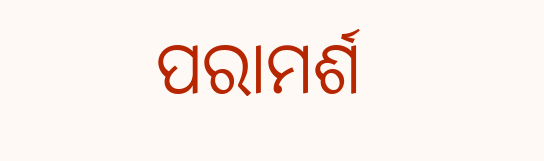ପରାମର୍ଶ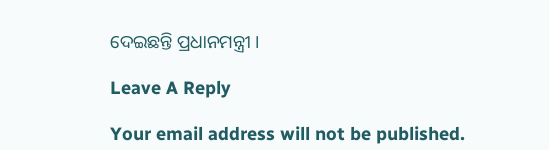ଦେଇଛନ୍ତି ପ୍ରଧାନମନ୍ତ୍ରୀ ।

Leave A Reply

Your email address will not be published.